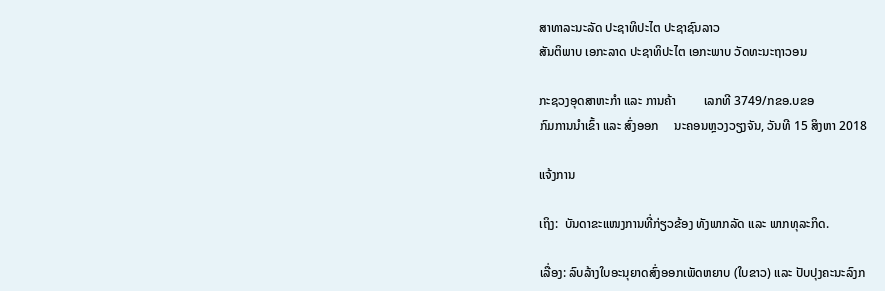ສາທາລະນະລັດ ປະຊາທິປະໄຕ ປະຊາຊົນລາວ
ສັນຕິພາບ ເອກະລາດ ປະຊາທິປະໄຕ ເອກະພາບ ວັດທະນະຖາວອນ

ກະຊວງອຸດສາຫະກຳ ແລະ ການຄ້າ         ເລກທີ 3749/ກຂອ.ບຂອ
ກົມການນຳເຂົ້າ ແລະ ສົ່ງອອກ     ນະຄອນຫຼວງວຽງຈັນ, ວັນທີ 15 ສິງຫາ 2018

ແຈ້ງການ

ເຖິງ:  ບັນດາຂະແໜງການທີ່ກ່ຽວຂ້ອງ ທັງພາກລັດ ແລະ ພາກທຸລະກິດ.

ເລື່ອງ: ລົບລ້າງໃບອະນຸຍາດສົ່ງອອກເພັດຫຍາບ (ໃບຂາວ) ແລະ ປັບປຸງຄະນະລົງກ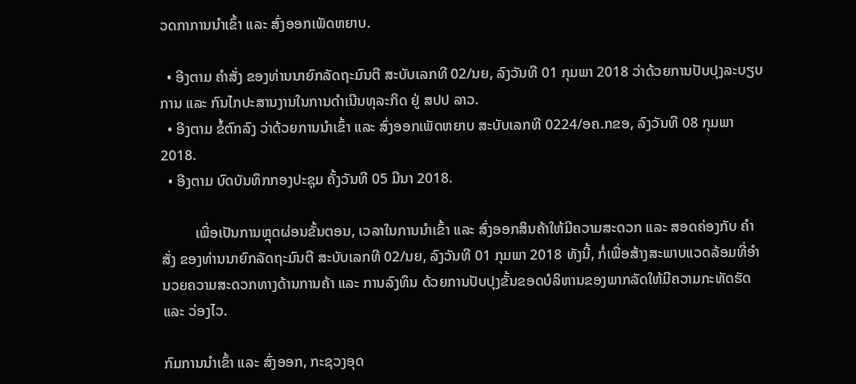ວດກາການນໍາເຂົ້າ ແລະ ສົ່ງອອກເພັດຫຍາບ.

  • ອີງຕາມ ຄຳສັ່ງ ຂອງທ່ານນາຍົກລັດຖະມົນຕີ ສະບັບເລກທີ 02/ນຍ, ລົງວັນທີ 01 ກຸມພາ 2018 ວ່າດ້ວຍການປັບປຸງລະບຽບການ ແລະ ກົນໄກປະສານງານໃນການດຳເນີນທຸລະກິດ ຢູ່ ສປປ ລາວ.
  • ອີງຕາມ ຂໍ້ຕົກລົງ ວ່າດ້ວຍການນຳເຂົ້າ ແລະ ສົ່ງອອກເພັດຫຍາບ ສະບັບເລກທີ 0224/ອຄ.ກຂອ, ລົງວັນທີ 08 ກຸມພາ 2018.
  • ອີງຕາມ ບົດບັນທຶກກອງປະຊຸມ ຄັ້ງວັນທີ 05 ມີນາ 2018.

         ເພື່ອເປັນການຫຼຸດຜ່ອນຂັ້ນຕອນ, ເວລາໃນການນຳເຂົ້າ ແລະ ສົ່ງອອກສິນຄ້າໃຫ້ມີຄວາມສະດວກ ແລະ ສອດຄ່ອງກັບ ຄຳສັ່ງ ຂອງທ່ານນາຍົກລັດຖະມົນຕີ ສະບັບເລກທີ 02/ນຍ, ລົງວັນທີ 01 ກຸມພາ 2018 ທັງນີ້, ກໍ່ເພື່ອສ້າງສະພາບແວດລ້ອມທີ່ອຳນວຍຄວາມສະດວກທາງດ້ານການຄ້າ ແລະ ການລົງທຶນ ດ້ວຍການປັບປຸງຂັ້ນຂອດບໍລິຫານຂອງພາກລັດໃຫ້ມີຄວາມກະທັດຮັດ ແລະ ວ່ອງໄວ.

ກົມການນຳເຂົ້າ ແລະ ສົ່ງອອກ, ກະຊວງອຸດ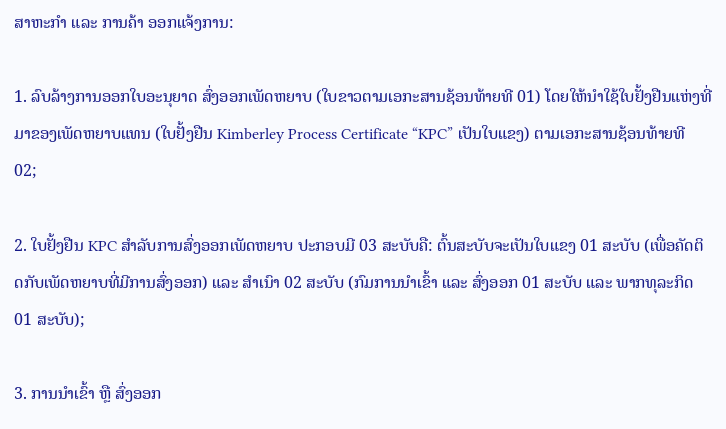ສາຫະກຳ ແລະ ການຄ້າ ອອກແຈ້ງການ:

1. ລົບລ້າງການອອກໃບອະນຸຍາດ ສົ່ງອອກເພັດຫຍາບ (ໃບຂາວຕາມເອກະສານຊ້ອນທ້າຍທີ 01) ໂດຍໃຫ້ນຳໃຊ້ໃບຢັ້ງຢືນແຫ່ງທີ່ມາຂອງເພັດຫຍາບແທນ (ໃບຢັ້ງຢືນ Kimberley Process Certificate “KPC” ເປັນໃບແຂງ) ຕາມເອກະສານຊ້ອນທ້າຍທີ 02;

2. ໃບຢັ້ງຢືນ KPC ສຳລັບການສົ່ງອອກເພັດຫຍາບ ປະກອບມີ 03 ສະບັບຄື: ຕົ້ນສະບັບຈະເປັນໃບແຂງ 01 ສະບັບ (ເພື່ອຄັດຕິດກັບເພັດຫຍາບທີ່ມີການສົ່ງອອກ) ແລະ ສໍາເນົາ 02 ສະບັບ (ກົມການນຳເຂົ້າ ແລະ ສົ່ງອອກ 01 ສະບັບ ແລະ ພາກທຸລະກິດ 01 ສະບັບ);

3. ການນຳເຂົ້າ ຫຼື ສົ່ງອອກ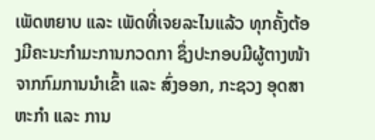ເພັດຫຍາບ ແລະ ເພັດທີ່ເຈຍລະໄນແລ້ວ ທຸກຄັ້ງຕ້ອງມີຄະນະກຳມະການກວດກາ ຊຶ່ງປະກອບມີຜູ້ຕາງໜ້າຈາກກົມການນຳເຂົ້າ ແລະ ສົ່ງອອກ, ກະຊວງ ອຸດສາຫະກຳ ແລະ ການ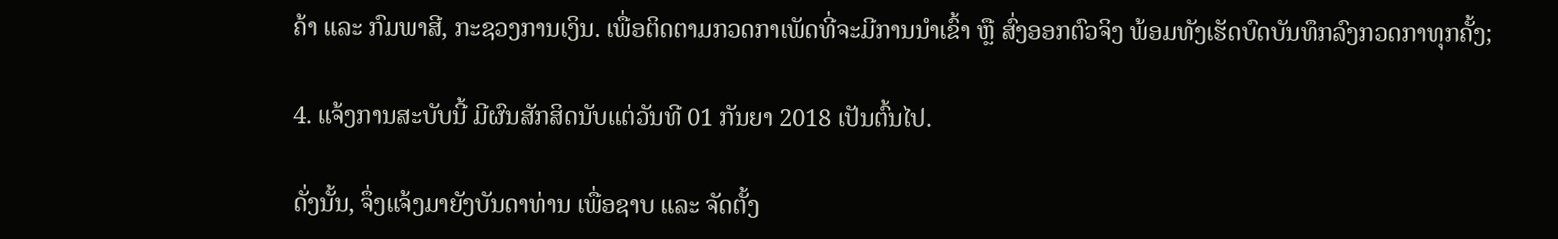ຄ້າ ແລະ ກົມພາສີ, ກະຊວງການເງິນ. ເພື່ອຕິດຕາມກວດກາເພັດທີ່ຈະມີການນຳເຂົ້າ ຫຼື ສົ່ງອອກຕົວຈິງ ພ້ອມທັງເຮັດບົດບັນທຶກລົງກວດກາທຸກຄັ້ງ;

4. ແຈ້ງການສະບັບນີ້ ມີຜົນສັກສິດນັບແຕ່ວັນທີ 01 ກັນຍາ 2018 ເປັນຕົ້ນໄປ.

ດັ່ງນັ້ນ, ຈຶ່ງແຈ້ງມາຍັງບັນດາທ່ານ ເພື່ອຊາບ ແລະ ຈັດຕັ້ງ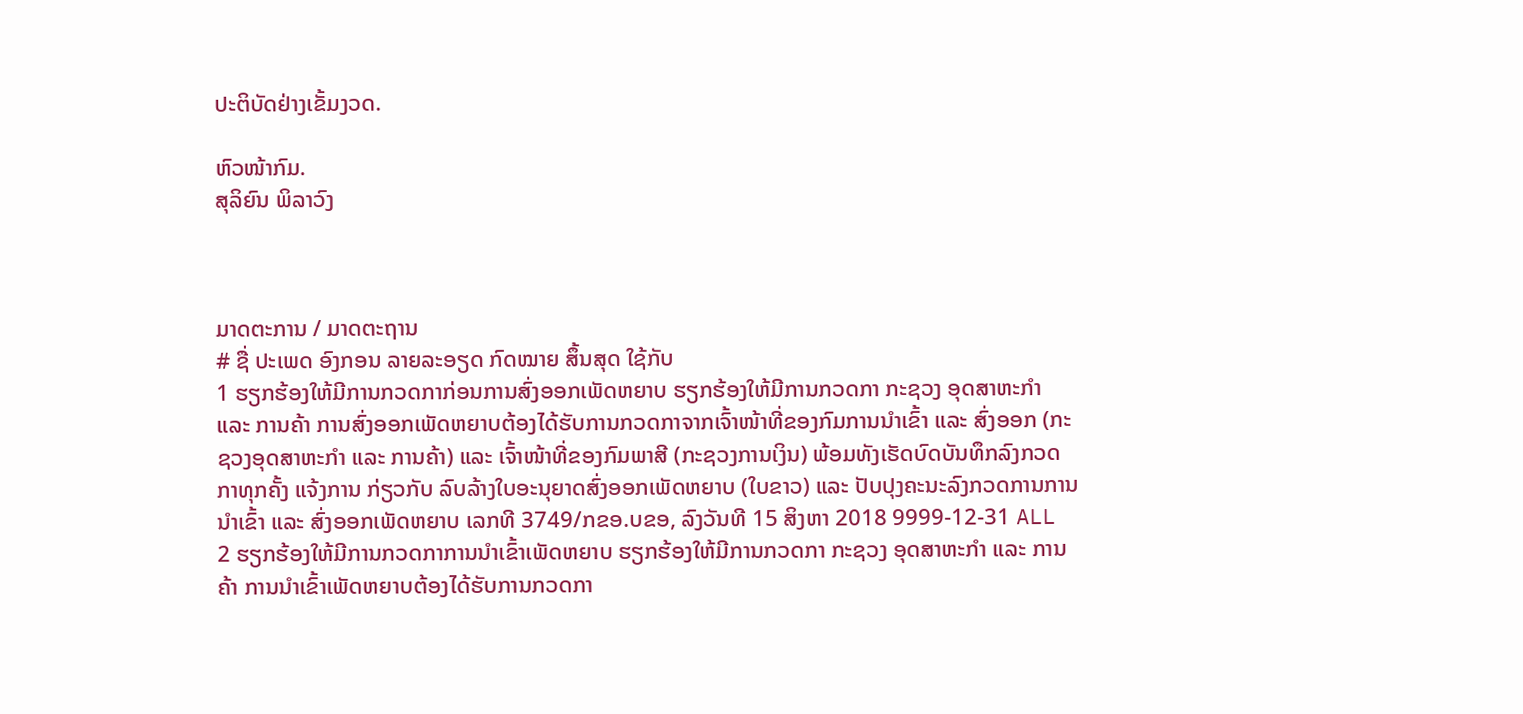ປະຕິບັດຢ່າງເຂັ້ມງວດ.

ຫົວໜ້າກົມ.
ສຸລິຍົນ ພິລາວົງ



ມາດຕະການ / ມາດຕະຖານ
# ຊື່ ປະເພດ ອົງກອນ ລາຍລະອຽດ ກົດໝາຍ ສຶ້ນສຸດ ໃຊ້ກັບ
1 ຮຽກຮ້ອງໃຫ້ມີການກວດກາກ່ອນການສົ່ງອອກເພັດຫຍາບ ຮຽກຮ້ອງໃຫ້ມີການກວດກາ ກະຊວງ ອຸດສາຫະກຳ ແລະ ການຄ້າ ການສົ່ງອອກເພັດຫຍາບຕ້ອງໄດ້ຮັບການກວດກາຈາກເຈົ້າໜ້າທີ່ຂອງກົມການນໍາເຂົ້າ ແລະ ສົ່ງອອກ (ກະຊວງອຸດສາຫະກໍາ ແລະ ການຄ້າ) ແລະ ເຈົ້າໜ້າທີ່ຂອງກົມພາສີ (ກະຊວງການເງິນ) ພ້ອມທັງເຮັດບົດບັນທຶກລົງກວດກາທຸກຄັ້ງ ແຈ້ງການ ກ່ຽວກັບ ລົບລ້າງໃບອະນຸຍາດສົ່ງອອກເພັດຫຍາບ (ໃບຂາວ) ແລະ ປັບປຸງຄະນະລົງກວດການການນຳເຂົ້າ ແລະ ສົ່ງອອກເພັດຫຍາບ ເລກທີ 3749/ກຂອ.ບຂອ, ລົງວັນທີ 15 ສິງຫາ 2018 9999-12-31 ALL
2 ຮຽກຮ້ອງໃຫ້ມີການກວດກາການນໍາເຂົ້າເພັດຫຍາບ ຮຽກຮ້ອງໃຫ້ມີການກວດກາ ກະຊວງ ອຸດສາຫະກຳ ແລະ ການຄ້າ ການນໍາເຂົ້າເພັດຫຍາບຕ້ອງໄດ້ຮັບການກວດກາ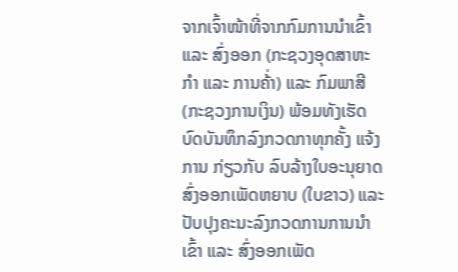ຈາກເຈົ້າໜ້າທີ່ຈາກກົມການນໍາເຂົ້າ ແລະ ສົ່ງອອກ (ກະຊວງອຸດສາຫະກໍາ ແລະ ການຄ້່າ) ແລະ ກົມພາສີ (ກະຊວງການເງິນ) ພ້ອມທັງເຮັດບົດບັນທຶກລົງກວດກາທຸກຄັ້ງ ແຈ້ງການ ກ່ຽວກັບ ລົບລ້າງໃບອະນຸຍາດສົ່ງອອກເພັດຫຍາບ (ໃບຂາວ) ແລະ ປັບປຸງຄະນະລົງກວດການການນຳເຂົ້າ ແລະ ສົ່ງອອກເພັດ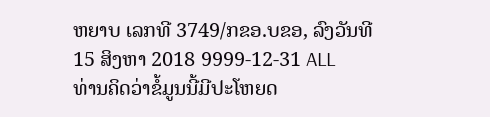ຫຍາບ ເລກທີ 3749/ກຂອ.ບຂອ, ລົງວັນທີ 15 ສິງຫາ 2018 9999-12-31 ALL
ທ່ານຄິດວ່າຂໍ້ມູນນີ້ມີປະໂຫຍດ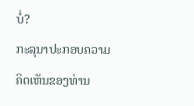ບໍ່?
ກະລຸນາປະກອບຄວາມຄິດເຫັນຂອງທ່ານ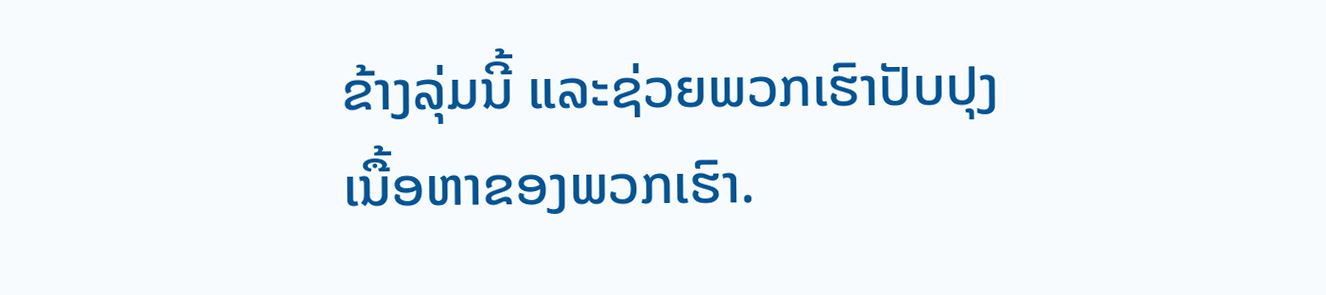ຂ້າງລຸ່ມນີ້ ແລະຊ່ວຍພວກເຮົາປັບປຸງເນື້ອຫາຂອງພວກເຮົາ.